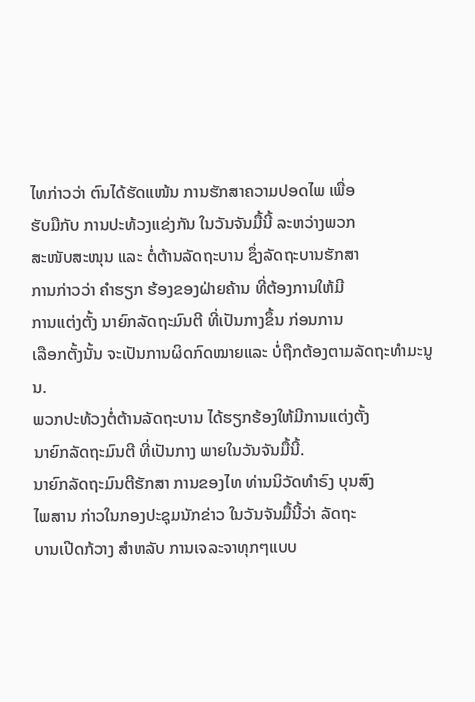ໄທກ່າວວ່າ ຕົນໄດ້ຮັດແໜ້ນ ການຮັກສາຄວາມປອດໄພ ເພື່ອ
ຮັບມືກັບ ການປະທ້ວງແຂ່ງກັນ ໃນວັນຈັນມື້ນີ້ ລະຫວ່າງພວກ
ສະໜັບສະໜຸນ ແລະ ຕໍ່ຕ້ານລັດຖະບານ ຊຶ່ງລັດຖະບານຮັກສາ
ການກ່າວວ່າ ຄຳຮຽກ ຮ້ອງຂອງຝ່າຍຄ້ານ ທີ່ຕ້ອງການໃຫ້ມີ
ການແຕ່ງຕັ້ງ ນາຍົກລັດຖະມົນຕີ ທີ່ເປັນກາງຂຶ້ນ ກ່ອນການ
ເລືອກຕັ້ງນັ້ນ ຈະເປັນການຜິດກົດໝາຍແລະ ບໍ່ຖືກຕ້ອງຕາມລັດຖະທຳມະນູນ.
ພວກປະທ້ວງຕໍ່ຕ້ານລັດຖະບານ ໄດ້ຮຽກຮ້ອງໃຫ້ມີການແຕ່ງຕັ້ງ
ນາຍົກລັດຖະມົນຕີ ທີ່ເປັນກາງ ພາຍໃນວັນຈັນມື້ນີ້.
ນາຍົກລັດຖະມົນຕີຮັກສາ ການຂອງໄທ ທ່ານນິວັດທຳຣົງ ບຸນສົງ
ໄພສານ ກ່າວໃນກອງປະຊຸມນັກຂ່າວ ໃນວັນຈັນມື້ນີ້ວ່າ ລັດຖະ
ບານເປີດກ້ວາງ ສຳຫລັບ ການເຈລະຈາທຸກໆແບບ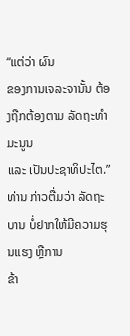“ແຕ່ວ່າ ຜົນ
ຂອງການເຈລະຈານັ້ນ ຕ້ອງຖືກຕ້ອງຕາມ ລັດຖະທຳມະນູນ
ແລະ ເປັນປະຊາທິປະໄຕ.”
ທ່ານ ກ່າວຕື່ມວ່າ ລັດຖະບານ ບໍ່ຢາກໃຫ້ມີຄວາມຮຸນແຮງ ຫຼືການ
ຂ້າ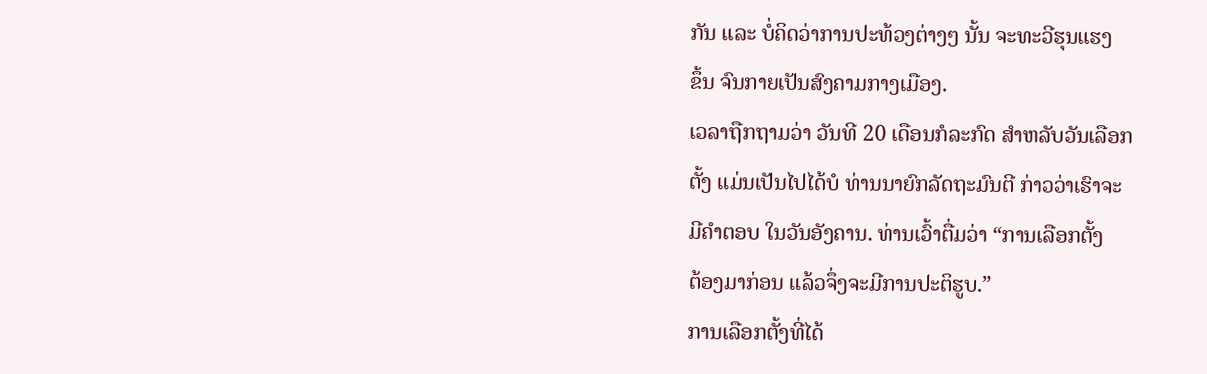ກັນ ແລະ ບໍ່ຄິດວ່າການປະທ້ວງຕ່າງໆ ນັ້ນ ຈະທະວີຮຸນແຮງ
ຂຶ້ນ ຈົນກາຍເປັນສົງຄາມກາງເມືອງ.
ເວລາຖືກຖາມວ່າ ວັນທີ 20 ເດືອນກໍລະກົດ ສຳຫລັບວັນເລືອກ
ຕັ້ງ ແມ່ນເປັນໄປໄດ້ບໍ ທ່ານນາຍົກລັດຖະມົນຕີ ກ່າວວ່າເຮົາຈະ
ມີຄຳຕອບ ໃນວັນອັງຄານ. ທ່ານເວົ້າຕື່ມວ່າ “ການເລືອກຕັ້ງ
ຕ້ອງມາກ່ອນ ແລ້ວຈຶ່ງຈະມີການປະຕິຮູບ.”
ການເລືອກຕັ້ງທີ່ໄດ້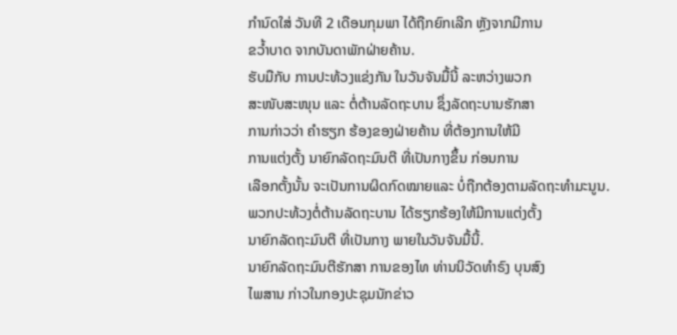ກຳນົດໃສ່ ວັນທີ 2 ເດືອນກຸມພາ ໄດ້ຖືກຍົກເລີກ ຫຼັງຈາກມີການ
ຂວ້ຳບາດ ຈາກບັນດາພັກຝ່າຍຄ້ານ.
ຮັບມືກັບ ການປະທ້ວງແຂ່ງກັນ ໃນວັນຈັນມື້ນີ້ ລະຫວ່າງພວກ
ສະໜັບສະໜຸນ ແລະ ຕໍ່ຕ້ານລັດຖະບານ ຊຶ່ງລັດຖະບານຮັກສາ
ການກ່າວວ່າ ຄຳຮຽກ ຮ້ອງຂອງຝ່າຍຄ້ານ ທີ່ຕ້ອງການໃຫ້ມີ
ການແຕ່ງຕັ້ງ ນາຍົກລັດຖະມົນຕີ ທີ່ເປັນກາງຂຶ້ນ ກ່ອນການ
ເລືອກຕັ້ງນັ້ນ ຈະເປັນການຜິດກົດໝາຍແລະ ບໍ່ຖືກຕ້ອງຕາມລັດຖະທຳມະນູນ.
ພວກປະທ້ວງຕໍ່ຕ້ານລັດຖະບານ ໄດ້ຮຽກຮ້ອງໃຫ້ມີການແຕ່ງຕັ້ງ
ນາຍົກລັດຖະມົນຕີ ທີ່ເປັນກາງ ພາຍໃນວັນຈັນມື້ນີ້.
ນາຍົກລັດຖະມົນຕີຮັກສາ ການຂອງໄທ ທ່ານນິວັດທຳຣົງ ບຸນສົງ
ໄພສານ ກ່າວໃນກອງປະຊຸມນັກຂ່າວ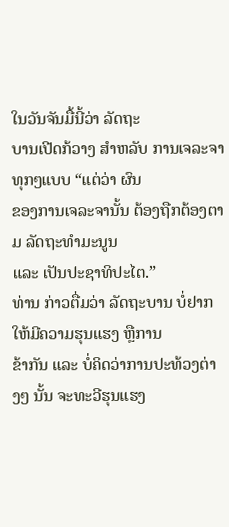ໃນວັນຈັນມື້ນີ້ວ່າ ລັດຖະ
ບານເປີດກ້ວາງ ສຳຫລັບ ການເຈລະຈາທຸກໆແບບ “ແຕ່ວ່າ ຜົນ
ຂອງການເຈລະຈານັ້ນ ຕ້ອງຖືກຕ້ອງຕາມ ລັດຖະທຳມະນູນ
ແລະ ເປັນປະຊາທິປະໄຕ.”
ທ່ານ ກ່າວຕື່ມວ່າ ລັດຖະບານ ບໍ່ຢາກໃຫ້ມີຄວາມຮຸນແຮງ ຫຼືການ
ຂ້າກັນ ແລະ ບໍ່ຄິດວ່າການປະທ້ວງຕ່າງໆ ນັ້ນ ຈະທະວີຮຸນແຮງ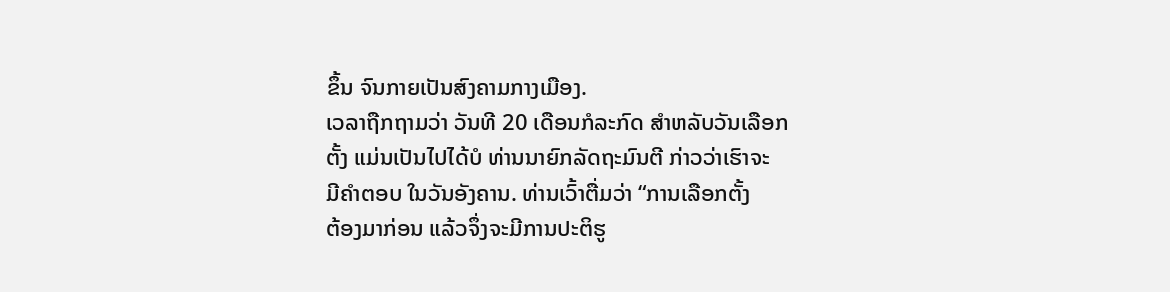ຂຶ້ນ ຈົນກາຍເປັນສົງຄາມກາງເມືອງ.
ເວລາຖືກຖາມວ່າ ວັນທີ 20 ເດືອນກໍລະກົດ ສຳຫລັບວັນເລືອກ
ຕັ້ງ ແມ່ນເປັນໄປໄດ້ບໍ ທ່ານນາຍົກລັດຖະມົນຕີ ກ່າວວ່າເຮົາຈະ
ມີຄຳຕອບ ໃນວັນອັງຄານ. ທ່ານເວົ້າຕື່ມວ່າ “ການເລືອກຕັ້ງ
ຕ້ອງມາກ່ອນ ແລ້ວຈຶ່ງຈະມີການປະຕິຮູ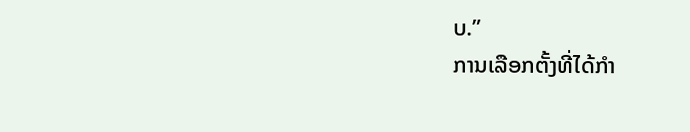ບ.”
ການເລືອກຕັ້ງທີ່ໄດ້ກຳ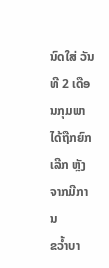ນົດໃສ່ ວັນທີ 2 ເດືອນກຸມພາ ໄດ້ຖືກຍົກເລີກ ຫຼັງຈາກມີການ
ຂວ້ຳບາ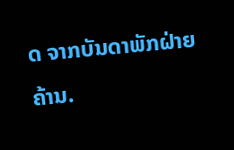ດ ຈາກບັນດາພັກຝ່າຍຄ້ານ.